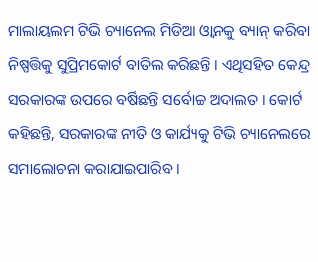ମାଲାୟଲମ ଟିଭି ଚ୍ୟାନେଲ ମିଡିଆ ଓ୍ବାନକୁ ବ୍ୟାନ୍ କରିବା ନିଷ୍ପତ୍ତିକୁ ସୁପ୍ରିମକୋର୍ଟ ବାତିଲ କରିଛନ୍ତି । ଏଥିସହିତ କେନ୍ଦ୍ର ସରକାରଙ୍କ ଉପରେ ବର୍ଷିଛନ୍ତି ସର୍ବୋଚ୍ଚ ଅଦାଲତ । କୋର୍ଟ କହିଛନ୍ତି, ସରକାରଙ୍କ ନୀତି ଓ କାର୍ଯ୍ୟକୁ ଟିଭି ଚ୍ୟାନେଲରେ ସମାଲୋଚନା କରାଯାଇପାରିବ ।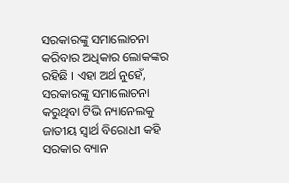ସରକାରଙ୍କୁ ସମାଲୋଚନା କରିବାର ଅଧିକାର ଲୋକଙ୍କର ରହିଛି । ଏହା ଅର୍ଥ ନୁହେଁ, ସରକାରଙ୍କୁ ସମାଲୋଚନା କରୁଥିବା ଟିଭି ନ୍ୟାନେଲକୁ ଜାତୀୟ ସ୍ବାର୍ଥ ବିରୋଧୀ କହି ସରକାର ବ୍ୟାନ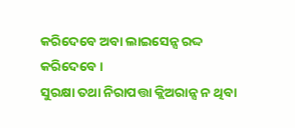କରିଦେବେ ଅବା ଲାଇସେନ୍ସ ରଦ୍ଦ କରିଦେବେ ।
ସୁରକ୍ଷା ତଥା ନିରାପତ୍ତା କ୍ଲିଅରାନ୍ସ ନ ଥିବା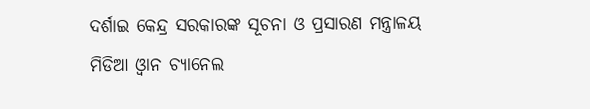ଦର୍ଶାଇ କେନ୍ଦ୍ର ସରକାରଙ୍କ ସୂଚନା ଓ ପ୍ରସାରଣ ମନ୍ତ୍ରାଳୟ ମିଡିଆ ଓ୍ବାନ ଚ୍ୟାନେଲ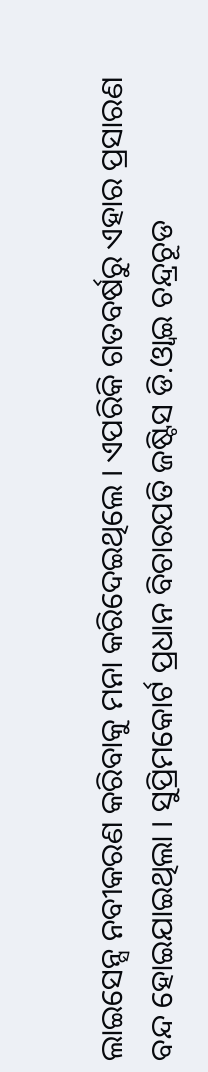ଲାଇସେନ୍ସ ନବୀକରଣ କରିବାକୁ ମନା କରିଦେଇଥିଲେ । ଏପରିକି ଗତବର୍ଷରୁ ଏହାର ପ୍ରସାରଣ ବନ୍ଦ ହୋଇଯାଇଥିଲା । ସୁପ୍ରିମକୋର୍ଟ ପ୍ରଧାନ ବିଚାରପତି ଜଷ୍ଟିସ ଡି.ଓ୍ବାଇ ଚନ୍ଦ୍ରଚୂଡ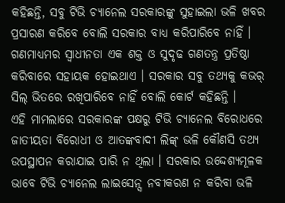କହିଛନ୍ତି, ସବୁ ଟିଭି ଚ୍ୟାନେଲ ସରକାରଙ୍କୁ ସୁହାଇଲା ଭଳି ଖବର ପ୍ରସାରଣ କରିବେ ବୋଲି ସରକାର ବାଧ୍ୟ କରିପାରିବେ ନାହିଁ । ଗଣମାଧ୍ୟମର ସ୍ବାଧୀନତା ଏକ ଶକ୍ତ ଓ ସୁଦୃଢ ଗଣତନ୍ତ୍ର ପ୍ରତିଷ୍ଠା କରିବାରେ ସହାୟକ ହୋଇଥାଏ । ସରକାର ସବୁ ତଥ୍ୟକୁ କଭର୍ ସିଲ୍ ଭିତରେ ରଖିପାରିବେ ନାହିଁ ବୋଲି କୋର୍ଟ କହିଛନ୍ତି ।
ଏହି ମାମଲାରେ ସରକାରଙ୍କ ପକ୍ଷରୁ ଟିଭି ଚ୍ୟାନେଲ ବିରୋଧରେ ଜାତୀୟତା ବିରୋଧୀ ଓ ଆତଙ୍କବାଦୀ ଲିଙ୍କ୍ ଭଳି କୌଣସି ତଥ୍ୟ ଉପସ୍ଥାପନ କରାଯାଇ ପାରି ନ ଥିଲା । ସରକାର ଉଦ୍ଦେଶ୍ୟମୂଳକ ଭାବେ ଟିଭି ଚ୍ୟାନେଲ ଲାଇସେନ୍ସ ନବୀକରଣ ନ କରିବା ଭଳି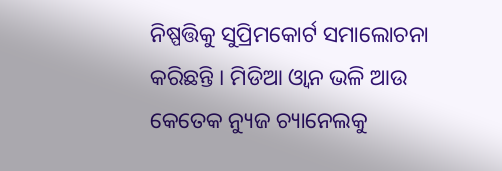ନିଷ୍ପତ୍ତିକୁ ସୁପ୍ରିମକୋର୍ଟ ସମାଲୋଚନା କରିଛନ୍ତି । ମିଡିଆ ଓ୍ବାନ ଭଳି ଆଉ କେତେକ ନ୍ୟୁଜ ଚ୍ୟାନେଲକୁ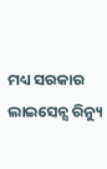ମଧ୍ୟ ସରକାର ଲାଇସେନ୍ସ ରିନ୍ୟୁ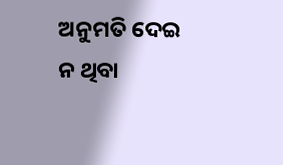ଅନୁମତି ଦେଇ ନ ଥିବା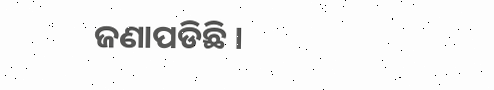ଜଣାପଡିଛି ।